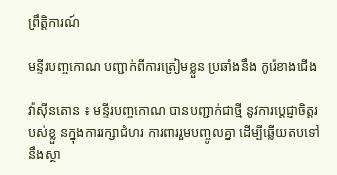ព្រឹត្តិការណ៍

មន្ទីរបញ្ចកោណ បញ្ជាក់ពីការត្រៀមខ្លួន ប្រឆាំងនឹង កូរ៉េខាងជើង

វ៉ាស៊ីនតោន ៖ មន្ទីរបញ្ចកោណ បានបញ្ជាក់ជាថ្មី នូវការប្តេជ្ញាចិត្តរបស់ខ្លួ នក្នុងការរក្សាជំហរ ការពាររួមបញ្ចូលគ្នា ដើម្បីឆ្លើយតបទៅនឹងស្ថា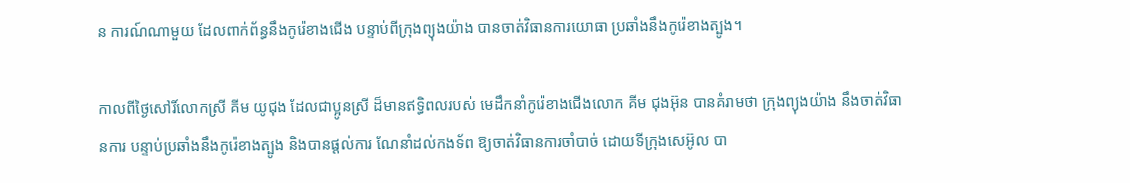ន ការណ៍ណាមួយ ដែលពាក់ព័ន្ធនឹងកូរ៉េខាងជើង បន្ទាប់ពីក្រុងព្យុងយ៉ាង បានចាត់វិធានការយោធា ប្រឆាំងនឹងកូរ៉េខាងត្បូង។

កាលពីថ្ងៃសៅរិ៍លោកស្រី គីម យូជុង ដែលជាប្អូនស្រី ដ៏មានឥទ្ធិពលរបស់ មេដឹកនាំកូរ៉េខាងជើងលោក គីម ជុងអ៊ុន បានគំរាមថា ក្រុងព្យុងយ៉ាង នឹងចាត់វិធានការ បន្ទាប់ប្រឆាំងនឹងកូរ៉េខាងត្បូង និងបានផ្តល់ការ ណែនាំដល់កងទ័ព ឱ្យចាត់វិធានការចាំបាច់ ដោយទីក្រុងសេអ៊ូល បា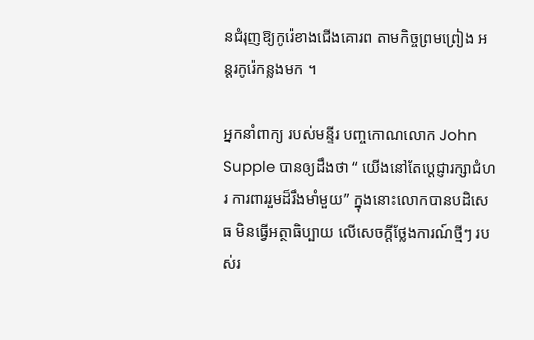នជំរុញឱ្យកូរ៉េខាងជើងគោរព តាមកិច្ចព្រមព្រៀង អន្តរកូរ៉េកន្លងមក ។

អ្នកនាំពាក្យ របស់មន្ទីរ បញ្ចកោណលោក John Supple បានឲ្យដឹងថា “ យើងនៅតែប្តេជ្ញារក្សាជំហរ ការពាររួមដ៏រឹងមាំមួយ” ក្នុងនោះលោកបានបដិសេធ មិនធ្វើអត្ថាធិប្បាយ លើសេចក្តីថ្លែងការណ៍ថ្មីៗ របស់រ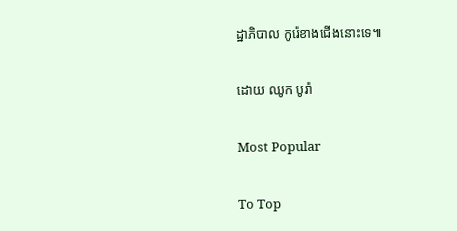ដ្ឋាភិបាល កូរ៉េខាងជើងនោះទេ៕

ដោយ ឈូក បូរ៉ា

Most Popular

To Top